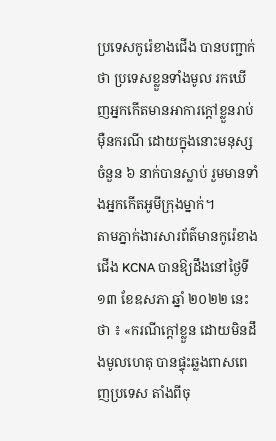ប្រទេសកូរ៉េខាងជើង បានបញ្ជាក់ថា ប្រទេសខ្លួនទាំងមូល រកឃើញអ្នកកើតមានអាការក្ដៅខ្លួនរាប់ម៉ឺនករណី ដោយក្នុងនោះមនុស្សចំនួន ៦ នាក់បានស្លាប់ រួមមានទាំងអ្នកកើតអូមីក្រុងម្នាក់។
តាមភ្នាក់ងារសារព័ត៌មានកូរ៉េខាងជើង KCNA បានឱ្យដឹងនៅថ្ងៃទី ១៣ ខែឧសភា ឆ្នាំ ២០២២ នេះថា ៖ «ករណីក្ដៅខ្លួន ដោយមិនដឹងមូលហេតុ បានផ្ទុះឆ្លងពាសពេញប្រទេស តាំងពីចុ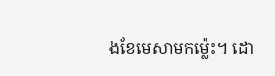ងខែមេសាមកម្ល៉េះ។ ដោ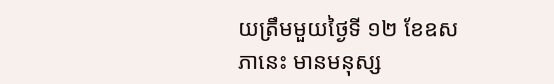យត្រឹមមួយថ្ងៃទី ១២ ខែឧសភានេះ មានមនុស្ស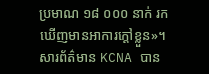ប្រមាណ ១៨ ០០០ នាក់ រកឃើញមានអាការក្ដៅខ្លួន»។ សារព័ត៌មាន KCNA បាន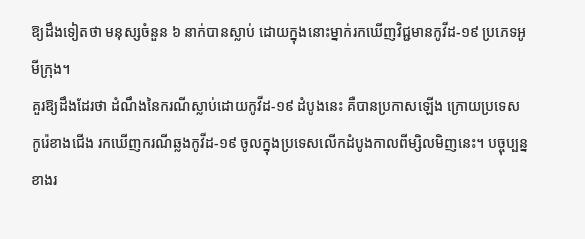ឱ្យដឹងទៀតថា មនុស្សចំនួន ៦ នាក់បានស្លាប់ ដោយក្នុងនោះម្នាក់រកឃើញវិជ្ជមានកូវីដ-១៩ ប្រភេទអូមីក្រុង។
គួរឱ្យដឹងដែរថា ដំណឹងនៃករណីស្លាប់ដោយកូវីដ-១៩ ដំបូងនេះ គឺបានប្រកាសឡើង ក្រោយប្រទេសកូរ៉េខាងជើង រកឃើញករណីឆ្លងកូវីដ-១៩ ចូលក្នុងប្រទេសលើកដំបូងកាលពីម្សិលមិញនេះ។ បច្ចុប្បន្ន ខាងរ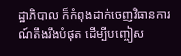ដ្ឋាភិបាល ក៏កំពុងដាក់ចេញវិធានការណ៍តឹងរឹងបំផុត ដើម្បីបញ្ចៀស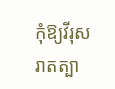កុំឱ្យវីរុសរាតត្បា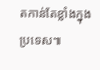តកាន់តែខ្លាំងក្នុងប្រទេស៕